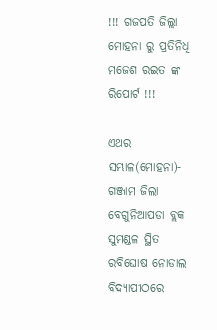!!! ଗଜପତି ଜିଲ୍ଲା ମୋହନା ରୁ ପ୍ରତିନିଧି ମଜେଶ ରଇତ ଙ୍କ ରିପୋର୍ଟ !!!

ଏଥର ସମ୍ଭାଳ(ମୋହନା)- ଗଞ୍ଜାମ ଜିଲା ବେଗୁନିଆପଡା ବ୍ଲକ ସୁମଣ୍ଡଳ ସ୍ଥିତ ରବିଘୋଷ ନୋଡାଲ ବିଦ୍ୟାପୀଠରେ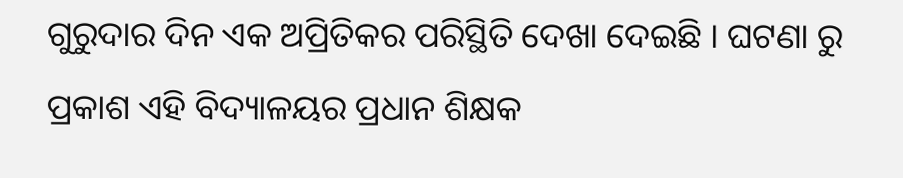ଗୁରୁଦାର ଦିନ ଏକ ଅପ୍ରିତିକର ପରିସ୍ଥିତି ଦେଖା ଦେଇଛି । ଘଟଣା ରୁ ପ୍ରକାଶ ଏହି ବିଦ୍ୟାଳୟର ପ୍ରଧାନ ଶିକ୍ଷକ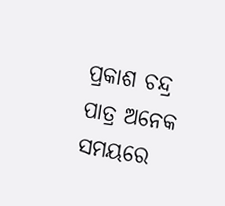ପ୍ରକାଶ ଚନ୍ଦ୍ର ପାତ୍ର ଅନେକ ସମୟରେ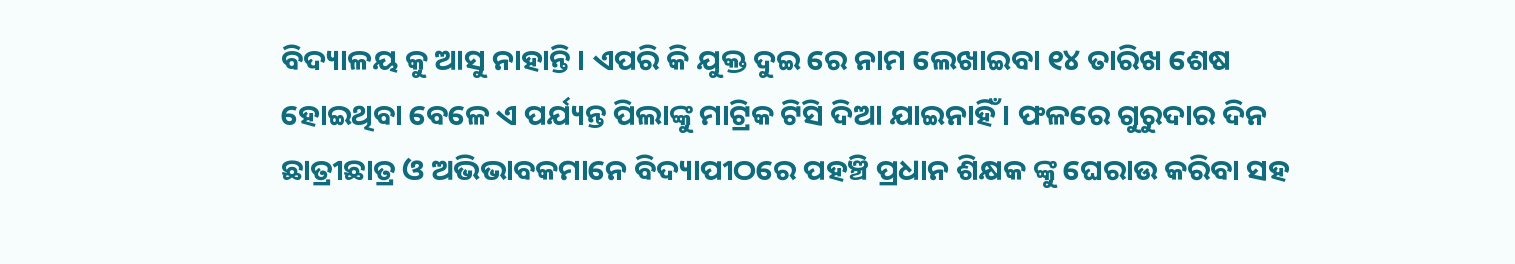ବିଦ୍ୟାଳୟ କୁ ଆସୁ ନାହାନ୍ତି । ଏପରି କି ଯୁକ୍ତ ଦୁଇ ରେ ନାମ ଲେଖାଇବା ୧୪ ତାରିଖ ଶେଷ ହୋଇଥିବା ବେଳେ ଏ ପର୍ଯ୍ୟନ୍ତ ପିଲାଙ୍କୁ ମାଟ୍ରିକ ଟିସି ଦିଆ ଯାଇନାହିଁ । ଫଳରେ ଗୁରୁଦାର ଦିନ ଛାତ୍ରୀଛାତ୍ର ଓ ଅଭିଭାବକମାନେ ବିଦ୍ୟାପୀଠରେ ପହଞ୍ଚି ପ୍ରଧାନ ଶିକ୍ଷକ ଙ୍କୁ ଘେରାଉ କରିବା ସହ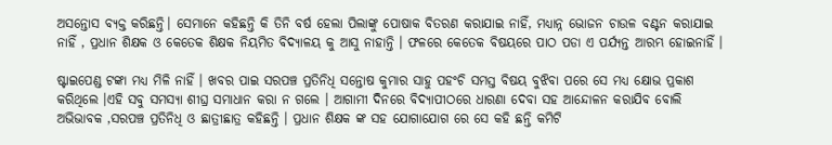ଅସନ୍ତୋସ ବ୍ୟକ୍ତ କରିଛନ୍ତି। ସେମାନେ କହିଛନ୍ତି କି ତିନି ବର୍ଷ ହେଲା ପିଲାଙ୍କୁ ପୋଷାକ ବିତରଣ କରାଯାଇ ନାହିଁ, ମଧ୍ୟାନ୍ନ ଭୋଜନ ଚାଉଳ ବଣ୍ଟନ କରାଯାଇ ନାହିଁ , ପ୍ରଧାନ ଶିକ୍ଷକ ଓ କେତେକ ଶିକ୍ଷକ ନିୟମିତ ବିଦ୍ୟାଳୟ କୁ ଆସୁ ନାହାନ୍ତି । ଫଳରେ କେତେକ ବିଷୟରେ ପାଠ ପଡା ଏ ପର୍ଯ୍ୟନ୍ତ ଆରମ୍ଭ ହୋଇନାହିଁ ।

ଷ୍ଟାଇପେଣ୍ଡ ଟଙ୍କା ମଧ୍ୟ ମିଳି ନାହିଁ । ଖବର ପାଇ ସରପଞ୍ଚ ପ୍ରତିନିଧି ସନ୍ତୋଷ କୁମାର ସାହୁ ପହଂଚି ସମସ୍ତ ବିଷୟ ବୁଝିବା ପରେ ସେ ମଧ୍ୟ କ୍ଷୋଭ ପ୍ରକାଶ କରିଥିଲେ ।ଏହି ସବୁ ସମସ୍ୟା ଶୀଘ୍ର ସମାଧାନ କରା ନ ଗଲେ । ଆଗାମୀ ଦିନରେ ବିଦ୍ୟାପୀଠରେ ଧାରଣା ଦେବା ସହ ଆନ୍ଦୋଳନ କରାଯିବ ବୋଲି ଅଭିଭାବକ ,ସରପଞ୍ଚ ପ୍ରତିନିଧି ଓ ଛାତ୍ରୀଛାତ୍ର କହିଛନ୍ତି । ପ୍ରଧାନ ଶିକ୍ଷକ ଙ୍କ ସହ ଯୋଗାଯୋଗ ରେ ସେ କହି ଛନ୍ତି କମିଟି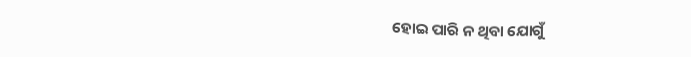ହୋଇ ପାରି ନ ଥିବା ଯୋଗୁଁ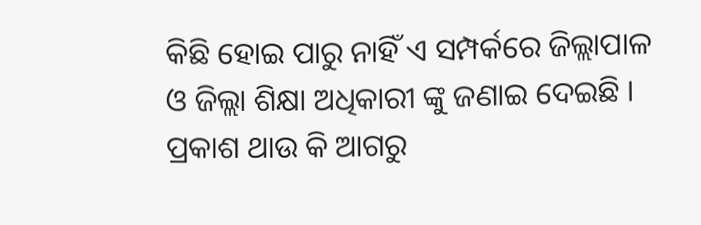କିଛି ହୋଇ ପାରୁ ନାହିଁ ଏ ସମ୍ପର୍କରେ ଜିଲ୍ଲାପାଳ ଓ ଜିଲ୍ଲା ଶିକ୍ଷା ଅଧିକାରୀ ଙ୍କୁ ଜଣାଇ ଦେଇଛି । ପ୍ରକାଶ ଥାଉ କି ଆଗରୁ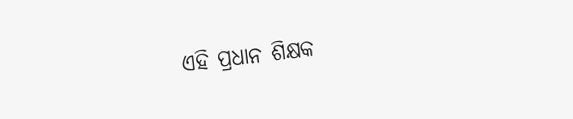ଏହି ପ୍ରଧାନ ଶିକ୍ଷକ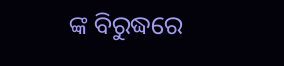ଙ୍କ ବିରୁଦ୍ଧରେ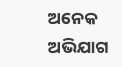ଅନେକ ଅଭିଯାଗ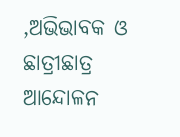,ଅଭିଭାବକ ଓ ଛାତ୍ରୀଛାତ୍ର ଆନ୍ଦୋଳନ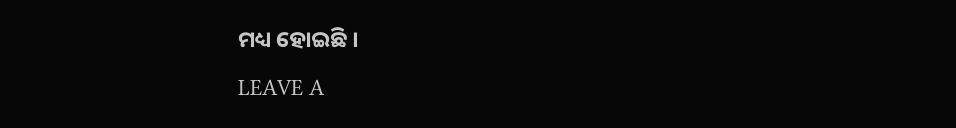ମଧ୍ୟ ହୋଇଛି ।

LEAVE A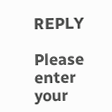REPLY

Please enter your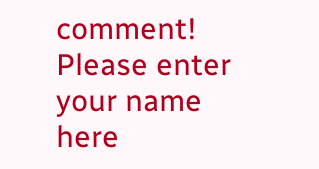comment!
Please enter your name here